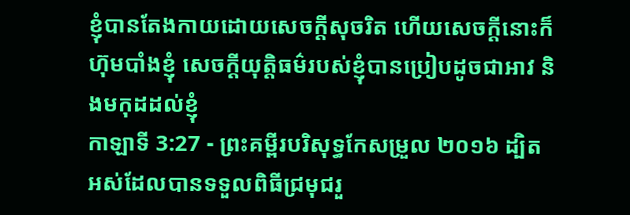ខ្ញុំបានតែងកាយដោយសេចក្ដីសុចរិត ហើយសេចក្ដីនោះក៏ហ៊ុមបាំងខ្ញុំ សេចក្ដីយុត្តិធម៌របស់ខ្ញុំបានប្រៀបដូចជាអាវ និងមកុដដល់ខ្ញុំ
កាឡាទី 3:27 - ព្រះគម្ពីរបរិសុទ្ធកែសម្រួល ២០១៦ ដ្បិតអស់ដែលបានទទួលពិធីជ្រមុជរួ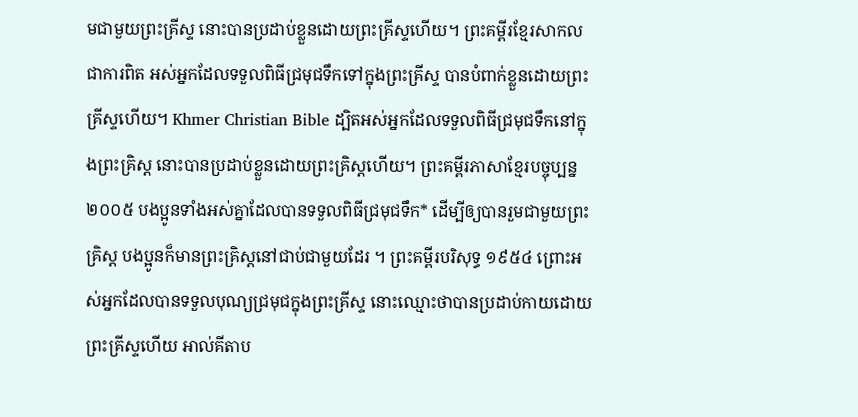មជាមួយព្រះគ្រីស្ទ នោះបានប្រដាប់ខ្លួនដោយព្រះគ្រីស្ទហើយ។ ព្រះគម្ពីរខ្មែរសាកល ជាការពិត អស់អ្នកដែលទទួលពិធីជ្រមុជទឹកទៅក្នុងព្រះគ្រីស្ទ បានបំពាក់ខ្លួនដោយព្រះគ្រីស្ទហើយ។ Khmer Christian Bible ដ្បិតអស់អ្នកដែលទទួលពិធីជ្រមុជទឹកនៅក្នុងព្រះគ្រិស្ដ នោះបានប្រដាប់ខ្លួនដោយព្រះគ្រិស្ដហើយ។ ព្រះគម្ពីរភាសាខ្មែរបច្ចុប្បន្ន ២០០៥ បងប្អូនទាំងអស់គ្នាដែលបានទទួលពិធីជ្រមុជទឹក* ដើម្បីឲ្យបានរួមជាមួយព្រះគ្រិស្ត បងប្អូនក៏មានព្រះគ្រិស្តនៅជាប់ជាមួយដែរ ។ ព្រះគម្ពីរបរិសុទ្ធ ១៩៥៤ ព្រោះអស់អ្នកដែលបានទទួលបុណ្យជ្រមុជក្នុងព្រះគ្រីស្ទ នោះឈ្មោះថាបានប្រដាប់កាយដោយព្រះគ្រីស្ទហើយ អាល់គីតាប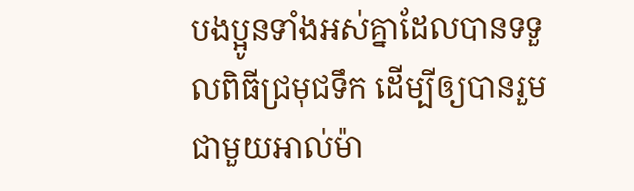បងប្អូនទាំងអស់គ្នាដែលបានទទួលពិធីជ្រមុជទឹក ដើម្បីឲ្យបានរួមជាមួយអាល់ម៉ា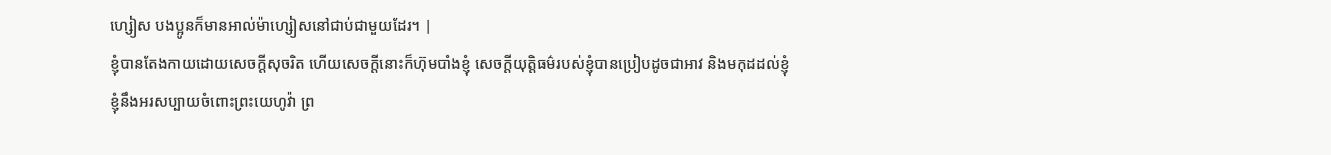ហ្សៀស បងប្អូនក៏មានអាល់ម៉ាហ្សៀសនៅជាប់ជាមួយដែរ។ |
ខ្ញុំបានតែងកាយដោយសេចក្ដីសុចរិត ហើយសេចក្ដីនោះក៏ហ៊ុមបាំងខ្ញុំ សេចក្ដីយុត្តិធម៌របស់ខ្ញុំបានប្រៀបដូចជាអាវ និងមកុដដល់ខ្ញុំ
ខ្ញុំនឹងអរសប្បាយចំពោះព្រះយេហូវ៉ា ព្រ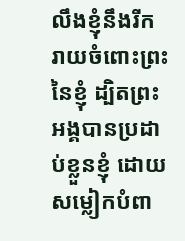លឹងខ្ញុំនឹងរីករាយចំពោះព្រះនៃខ្ញុំ ដ្បិតព្រះអង្គបានប្រដាប់ខ្លួនខ្ញុំ ដោយសម្លៀកបំពា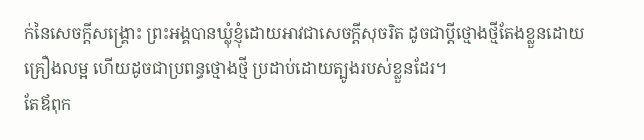ក់នៃសេចក្ដីសង្គ្រោះ ព្រះអង្គបានឃ្លុំខ្ញុំដោយអាវជាសេចក្ដីសុចរិត ដូចជាប្តីថ្មោងថ្មីតែងខ្លួនដោយគ្រឿងលម្អ ហើយដូចជាប្រពន្ធថ្មោងថ្មី ប្រដាប់ដោយត្បូងរបស់ខ្លួនដែរ។
តែឪពុក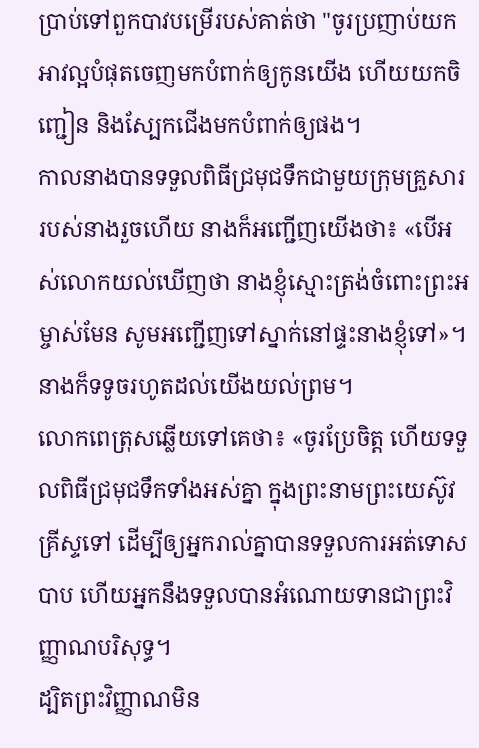ប្រាប់ទៅពួកបាវបម្រើរបស់គាត់ថា "ចូរប្រញាប់យកអាវល្អបំផុតចេញមកបំពាក់ឲ្យកូនយើង ហើយយកចិញ្ជៀន និងស្បែកជើងមកបំពាក់ឲ្យផង។
កាលនាងបានទទួលពិធីជ្រមុជទឹកជាមួយក្រុមគ្រួសាររបស់នាងរួចហើយ នាងក៏អញ្ជើញយើងថា៖ «បើអស់លោកយល់ឃើញថា នាងខ្ញុំស្មោះត្រង់ចំពោះព្រះអម្ចាស់មែន សូមអញ្ជើញទៅស្នាក់នៅផ្ទះនាងខ្ញុំទៅ»។ នាងក៏ទទូចរហូតដល់យើងយល់ព្រម។
លោកពេត្រុសឆ្លើយទៅគេថា៖ «ចូរប្រែចិត្ត ហើយទទួលពិធីជ្រមុជទឹកទាំងអស់គ្នា ក្នុងព្រះនាមព្រះយេស៊ូវគ្រីស្ទទៅ ដើម្បីឲ្យអ្នករាល់គ្នាបានទទួលការអត់ទោសបាប ហើយអ្នកនឹងទទួលបានអំណោយទានជាព្រះវិញ្ញាណបរិសុទ្ធ។
ដ្បិតព្រះវិញ្ញាណមិន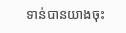ទាន់បានយាងចុះ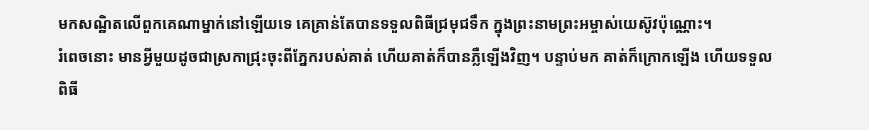មកសណ្ឋិតលើពួកគេណាម្នាក់នៅឡើយទេ គេគ្រាន់តែបានទទួលពិធីជ្រមុជទឹក ក្នុងព្រះនាមព្រះអម្ចាស់យេស៊ូវប៉ុណ្ណោះ។
រំពេចនោះ មានអ្វីមួយដូចជាស្រកាជ្រុះចុះពីភ្នែករបស់គាត់ ហើយគាត់ក៏បានភ្លឺឡើងវិញ។ បន្ទាប់មក គាត់ក៏ក្រោកឡើង ហើយទទួលពិធី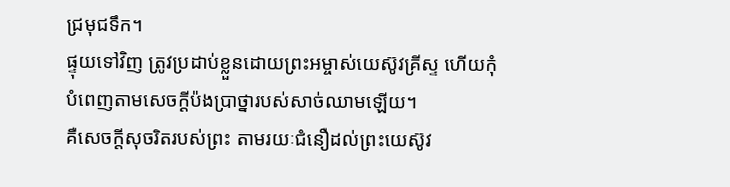ជ្រមុជទឹក។
ផ្ទុយទៅវិញ ត្រូវប្រដាប់ខ្លួនដោយព្រះអម្ចាស់យេស៊ូវគ្រីស្ទ ហើយកុំបំពេញតាមសេចក្ដីប៉ងប្រាថ្នារបស់សាច់ឈាមឡើយ។
គឺសេចក្តីសុចរិតរបស់ព្រះ តាមរយៈជំនឿដល់ព្រះយេស៊ូវ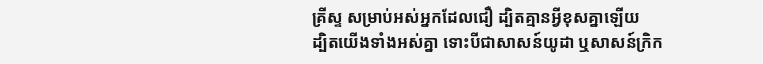គ្រីស្ទ សម្រាប់អស់អ្នកដែលជឿ ដ្បិតគ្មានអ្វីខុសគ្នាឡើយ
ដ្បិតយើងទាំងអស់គ្នា ទោះបីជាសាសន៍យូដា ឬសាសន៍ក្រិក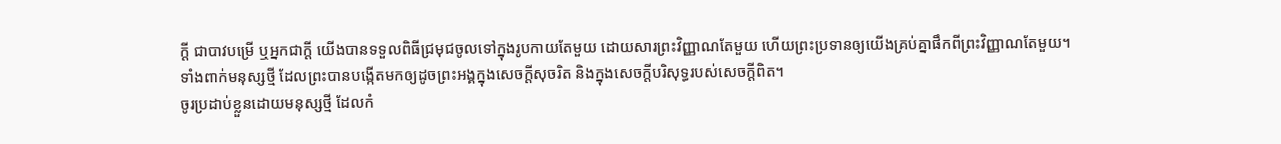ក្ដី ជាបាវបម្រើ ឬអ្នកជាក្តី យើងបានទទួលពិធីជ្រមុជចូលទៅក្នុងរូបកាយតែមួយ ដោយសារព្រះវិញ្ញាណតែមួយ ហើយព្រះប្រទានឲ្យយើងគ្រប់គ្នាផឹកពីព្រះវិញ្ញាណតែមួយ។
ទាំងពាក់មនុស្សថ្មី ដែលព្រះបានបង្កើតមកឲ្យដូចព្រះអង្គក្នុងសេចក្តីសុចរិត និងក្នុងសេចក្តីបរិសុទ្ធរបស់សេចក្តីពិត។
ចូរប្រដាប់ខ្លួនដោយមនុស្សថ្មី ដែលកំ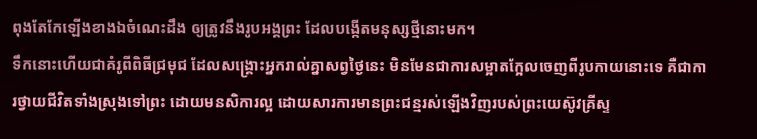ពុងតែកែឡើងខាងឯចំណេះដឹង ឲ្យត្រូវនឹងរូបអង្គព្រះ ដែលបង្កើតមនុស្សថ្មីនោះមក។
ទឹកនោះហើយជាគំរូពីពិធីជ្រមុជ ដែលសង្គ្រោះអ្នករាល់គ្នាសព្វថ្ងៃនេះ មិនមែនជាការសម្អាតក្អែលចេញពីរូបកាយនោះទេ គឺជាការថ្វាយជីវិតទាំងស្រុងទៅព្រះ ដោយមនសិការល្អ ដោយសារការមានព្រះជន្មរស់ឡើងវិញរបស់ព្រះយេស៊ូវគ្រីស្ទ